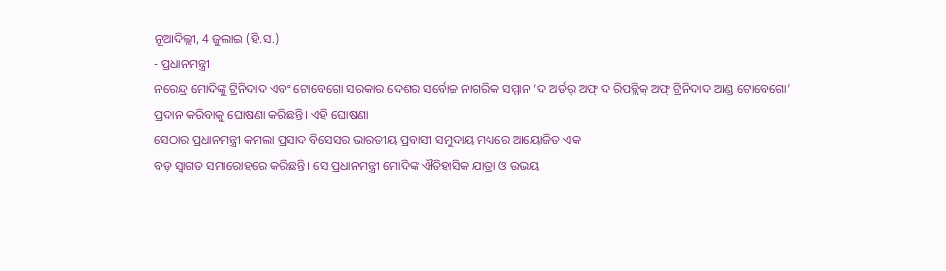ନୂଆଦିଲ୍ଲୀ, 4 ଜୁଲାଇ (ହି.ସ.)
- ପ୍ରଧାନମନ୍ତ୍ରୀ
ନରେନ୍ଦ୍ର ମୋଦିଙ୍କୁ ଟ୍ରିନିଦାଦ ଏବଂ ଟୋବେଗୋ ସରକାର ଦେଶର ସର୍ବୋଚ୍ଚ ନାଗରିକ ସମ୍ମାନ ‘ଦ ଅର୍ଡର୍ ଅଫ୍ ଦ ରିପବ୍ଲିକ୍ ଅଫ୍ ଟ୍ରିନିଦାଦ ଆଣ୍ଡ ଟୋବେଗୋ’
ପ୍ରଦାନ କରିବାକୁ ଘୋଷଣା କରିଛନ୍ତି। ଏହି ଘୋଷଣା
ସେଠାର ପ୍ରଧାନମନ୍ତ୍ରୀ କମଲା ପ୍ରସାଦ ବିସେସର ଭାରତୀୟ ପ୍ରବାସୀ ସମୁଦାୟ ମଧ୍ୟରେ ଆୟୋଜିତ ଏକ
ବଡ଼ ସ୍ୱାଗତ ସମାରୋହରେ କରିଛନ୍ତି। ସେ ପ୍ରଧାନମନ୍ତ୍ରୀ ମୋଦିଙ୍କ ଐତିହାସିକ ଯାତ୍ରା ଓ ଉଭୟ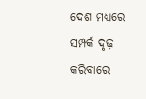ଦେଶ ମଧ୍ୟରେ ସମ୍ପର୍କ ଦୃଢ଼ କରିବାରେ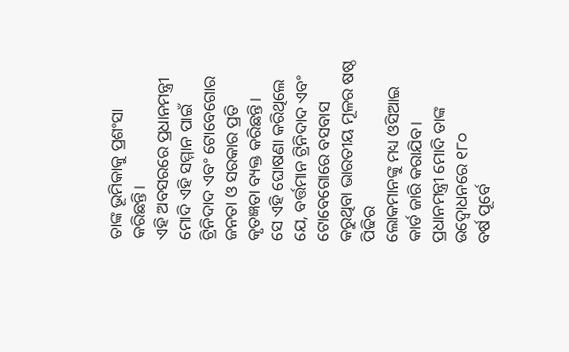ତାଙ୍କ ଭୂମିକାକୁ ପ୍ରଶଂସା କରିଛନ୍ତି।
ଏହି ଅବସରରେ ପ୍ରଧାନମନ୍ତ୍ରୀ
ମୋଦି ଏହି ସମ୍ମାନ ପାଇଁ ଟ୍ରିନିଦାଦ ଏବଂ ଟୋବେଗୋର ଜନତା ଓ ସରକାର ପ୍ରତି କୃତଜ୍ଞତା ବ୍ୟକ୍ତ କରିଛନ୍ତି।
ସେ ଏହି ଘୋଷଣା କରିଥିଲେ ଯେ, ବର୍ତ୍ତମାନ ଟ୍ରିନିଦାଦ ଏବଂ ଟୋବେଗୋରେ ବସବାସ କରୁଥିବା ଭାରତୀୟ ମୂଳର ଷଷ୍ଠ ପିଢିର
ଲୋକମାନଙ୍କୁ ମଧ୍ୟ ଓସିଆଇ କାର୍ଡ ଜାରି କରାଯିବ। ପ୍ରଧାନମନ୍ତ୍ରୀ ମୋଦି ତାଙ୍କ ଉଦ୍ବୋଧନରେ ୧୮୦
ବର୍ଷ ପୂର୍ବେ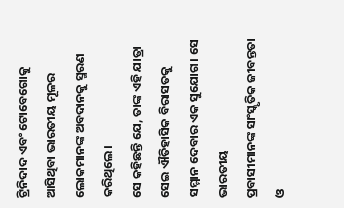ଟ୍ରିନିଦାଦ ଏବଂ ଟୋବେଗୋକୁ ଆସିଥିବା ଭାରତୀୟ ମୂଳର ଲୋକମାନଙ୍କ ଅବଦାନକୁ ସ୍ମରଣ
କରିଥିଲେ।
ସେ କହିଛନ୍ତି ଯେ, ତାଙ୍କ ଏହି ଯାତ୍ରା ସେଇ ଐତିହାସିକ ବିରାସତକୁ ସମ୍ମାନ ଦେବାର ଏକ ସୁଯୋଗ। ସେ ଭାରତୀୟ
ପ୍ରବାସୀମାନଙ୍କ ସାଂସ୍କୃତିକ ଜୀବନ୍ତତା ଓ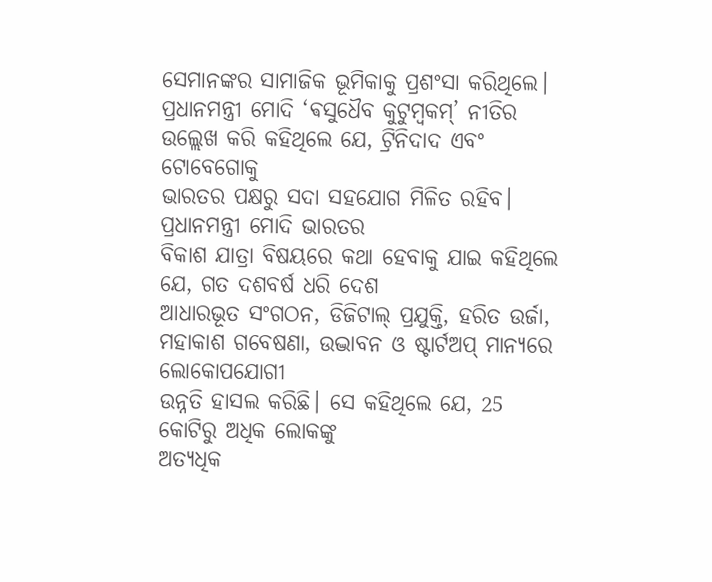ସେମାନଙ୍କର ସାମାଜିକ ଭୂମିକାକୁ ପ୍ରଶଂସା କରିଥିଲେ।
ପ୍ରଧାନମନ୍ତ୍ରୀ ମୋଦି ‘ଵସୁଧୈବ କୁଟୁମ୍ବକମ୍’ ନୀତିର ଉଲ୍ଲେଖ କରି କହିଥିଲେ ଯେ, ଟ୍ରିନିଦାଦ ଏବଂ ଟୋବେଗୋକୁ
ଭାରତର ପକ୍ଷରୁ ସଦା ସହଯୋଗ ମିଳିତ ରହିବ।
ପ୍ରଧାନମନ୍ତ୍ରୀ ମୋଦି ଭାରତର
ବିକାଶ ଯାତ୍ରା ବିଷୟରେ କଥା ହେବାକୁ ଯାଇ କହିଥିଲେ ଯେ, ଗତ ଦଶବର୍ଷ ଧରି ଦେଶ
ଆଧାରଭୂତ ସଂଗଠନ, ଡିଜିଟାଲ୍ ପ୍ରଯୁକ୍ତି, ହରିତ ଉର୍ଜା, ମହାକାଶ ଗବେଷଣା, ଉଦ୍ଭାବନ ଓ ଷ୍ଟାର୍ଟଅପ୍ ମାନ୍ୟରେ ଲୋକୋପଯୋଗୀ
ଉନ୍ନତି ହାସଲ କରିଛି। ସେ କହିଥିଲେ ଯେ, 25 କୋଟିରୁ ଅଧିକ ଲୋକଙ୍କୁ
ଅତ୍ୟଧିକ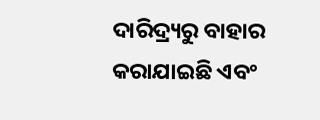ଦାରିଦ୍ର୍ୟରୁ ବାହାର କରାଯାଇଛି ଏବଂ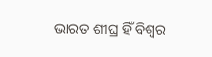ଭାରତ ଶୀଘ୍ର ହିଁ ବିଶ୍ୱର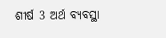ଶୀର୍ଷ 3 ଅର୍ଥ ବ୍ୟବସ୍ଥା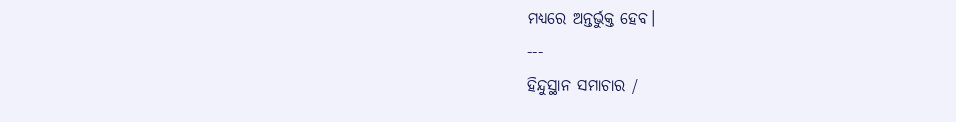ମଧ୍ୟରେ ଅନ୍ତର୍ଭୁକ୍ତ ହେବ।
---
ହିନ୍ଦୁସ୍ଥାନ ସମାଚାର /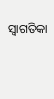ସ୍ୱାଗତିକା